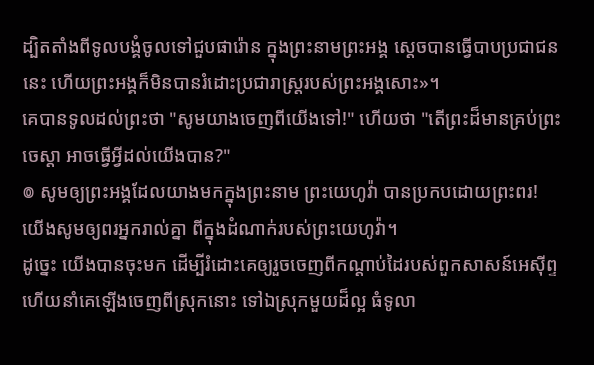ដ្បិតតាំងពីទូលបង្គំចូលទៅជួបផារ៉ោន ក្នុងព្រះនាមព្រះអង្គ ស្ដេចបានធ្វើបាបប្រជាជននេះ ហើយព្រះអង្គក៏មិនបានរំដោះប្រជារាស្ត្ររបស់ព្រះអង្គសោះ»។
គេបានទូលដល់ព្រះថា "សូមយាងចេញពីយើងទៅ!" ហើយថា "តើព្រះដ៏មានគ្រប់ព្រះចេស្តា អាចធ្វើអ្វីដល់យើងបាន?"
៙ សូមឲ្យព្រះអង្គដែលយាងមកក្នុងព្រះនាម ព្រះយេហូវ៉ា បានប្រកបដោយព្រះពរ! យើងសូមឲ្យពរអ្នករាល់គ្នា ពីក្នុងដំណាក់របស់ព្រះយេហូវ៉ា។
ដូច្នេះ យើងបានចុះមក ដើម្បីរំដោះគេឲ្យរួចចេញពីកណ្ដាប់ដៃរបស់ពួកសាសន៍អេស៊ីព្ទ ហើយនាំគេឡើងចេញពីស្រុកនោះ ទៅឯស្រុកមួយដ៏ល្អ ធំទូលា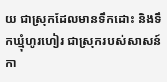យ ជាស្រុកដែលមានទឹកដោះ និងទឹកឃ្មុំហូរហៀរ ជាស្រុករបស់សាសន៍កា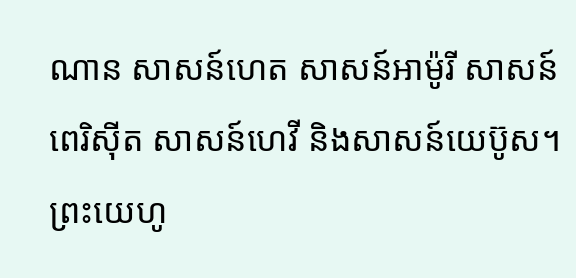ណាន សាសន៍ហេត សាសន៍អាម៉ូរី សាសន៍ពេរិស៊ីត សាសន៍ហេវី និងសាសន៍យេប៊ូស។
ព្រះយេហូ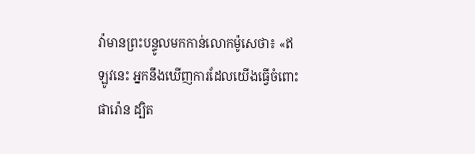វ៉ាមានព្រះបន្ទូលមកកាន់លោកម៉ូសេថា៖ «ឥឡូវនេះ អ្នកនឹងឃើញការដែលយើងធ្វើចំពោះផារ៉ោន ដ្បិត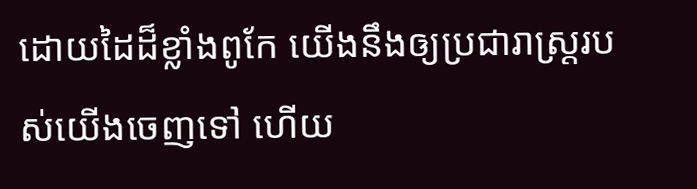ដោយដៃដ៏ខ្លាំងពូកែ យើងនឹងឲ្យប្រជារាស្ត្ររបស់យើងចេញទៅ ហើយ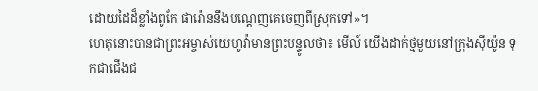ដោយដៃដ៏ខ្លាំងពូកែ ផារ៉ោននឹងបណ្តេញគេចេញពីស្រុកទៅ»។
ហេតុនោះបានជាព្រះអម្ចាស់យេហូវ៉ាមានព្រះបន្ទូលថា៖ មើល៍ យើងដាក់ថ្មមួយនៅក្រុងស៊ីយ៉ូន ទុកជាជើងជ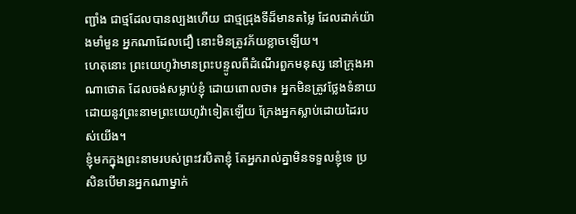ញ្ជាំង ជាថ្មដែលបានល្បងហើយ ជាថ្មជ្រុងទីដ៏មានតម្លៃ ដែលដាក់យ៉ាងមាំមួន អ្នកណាដែលជឿ នោះមិនត្រូវភ័យខ្លាចឡើយ។
ហេតុនោះ ព្រះយេហូវ៉ាមានព្រះបន្ទូលពីដំណើរពួកមនុស្ស នៅក្រុងអាណាថោត ដែលចង់សម្លាប់ខ្ញុំ ដោយពោលថា៖ អ្នកមិនត្រូវថ្លែងទំនាយដោយនូវព្រះនាមព្រះយេហូវ៉ាទៀតឡើយ ក្រែងអ្នកស្លាប់ដោយដៃរបស់យើង។
ខ្ញុំមកក្នុងព្រះនាមរបស់ព្រះវរបិតាខ្ញុំ តែអ្នករាល់គ្នាមិនទទួលខ្ញុំទេ ប្រសិនបើមានអ្នកណាម្នាក់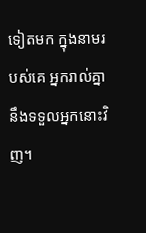ទៀតមក ក្នុងនាមរបស់គេ អ្នករាល់គ្នានឹងទទួលអ្នកនោះវិញ។